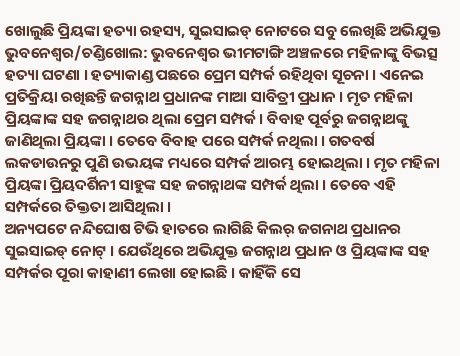ଖୋଲୁଛି ପ୍ରିୟଙ୍କା ହତ୍ୟା ରହସ୍ୟ, ସୁଇସାଇଡ୍ ନୋଟରେ ସବୁ ଲେଖିଛି ଅଭିଯୁକ୍ତ
ଭୁବନେଶ୍ୱର/ଚଣ୍ଡିଖୋଲ: ଭୁବନେଶ୍ୱର ଭୀମଟାଙ୍ଗି ଅଞ୍ଚଳରେ ମହିଳାଙ୍କୁ ବିଭତ୍ସ ହତ୍ୟା ଘଟଣା । ହତ୍ୟାକାଣ୍ଡ ପଛରେ ପ୍ରେମ ସମ୍ପର୍କ ରହିଥିବା ସୂଚନା । ଏନେଇ ପ୍ରତିକ୍ରିୟା ରଖିଛନ୍ତି ଜଗନ୍ନାଥ ପ୍ରଧାନଙ୍କ ମାଆ ସାବିତ୍ରୀ ପ୍ରଧାନ । ମୃତ ମହିଳା ପ୍ରିୟଙ୍କାଙ୍କ ସହ ଜଗନ୍ନାଥର ଥିଲା ପ୍ରେମ ସମ୍ପର୍କ । ବିବାହ ପୂର୍ବରୁ ଜଗନ୍ନାଥଙ୍କୁ ଜାଣିଥିଲା ପ୍ରିୟଙ୍କା । ତେବେ ବିବାହ ପରେ ସମ୍ପର୍କ ନଥିଲା । ଗତବର୍ଷ ଲକଡାଉନରୁ ପୁଣି ଉଭୟଙ୍କ ମଧ୍ୟରେ ସମ୍ପର୍କ ଆରମ୍ଭ ହୋଇଥିଲା । ମୃତ ମହିଳା ପ୍ରିୟଙ୍କା ପ୍ରିୟଦର୍ଶିନୀ ସାହୁଙ୍କ ସହ ଜଗନ୍ନାଥଙ୍କ ସମ୍ପର୍କ ଥିଲା । ତେବେ ଏହି ସମ୍ପର୍କରେ ତିକ୍ତତା ଆସିଥିଲା ।
ଅନ୍ୟପଟେ ନନ୍ଦିଘୋଷ ଟିଭି ହାତରେ ଲାଗିଛି କିଲର୍ ଜଗନାଥ ପ୍ରଧାନର ସୁଇସାଇଡ୍ ନୋଟ୍ । ଯେଉଁଥିରେ ଅଭିଯୁକ୍ତ ଜଗନ୍ନାଥ ପ୍ରଧାନ ଓ ପ୍ରିୟଙ୍କାଙ୍କ ସହ ସମ୍ପର୍କର ପୂରା କାହାଣୀ ଲେଖା ହୋଇଛି । କାହିଁକି ସେ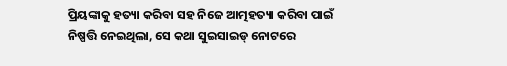ପ୍ରିୟଙ୍କାକୁ ହତ୍ୟା କରିବା ସହ ନିଜେ ଆତ୍ମହତ୍ୟା କରିବା ପାଇଁ ନିଷ୍ପତ୍ତି ନେଇଥିଲା, ସେ କଥା ସୁଇସାଇଡ୍ ନୋଟରେ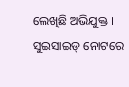ଲେଖିଛି ଅଭିଯୁକ୍ତ । ସୁଇସାଇଡ୍ ନୋଟରେ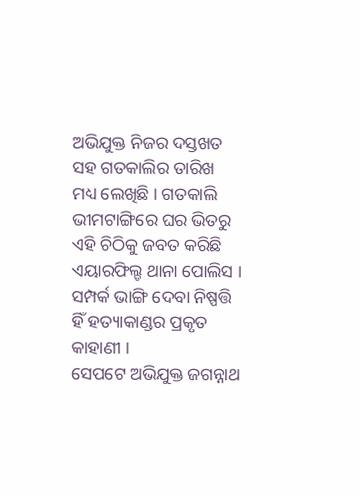ଅଭିଯୁକ୍ତ ନିଜର ଦସ୍ତଖତ ସହ ଗତକାଲିର ତାରିଖ ମଧ୍ୟ ଲେଖିଛି । ଗତକାଲି ଭୀମଟାଙ୍ଗିରେ ଘର ଭିତରୁ ଏହି ଚିଠିକୁ ଜବତ କରିଛି ଏୟାରଫିଲ୍ଡ ଥାନା ପୋଲିସ । ସମ୍ପର୍କ ଭାଙ୍ଗି ଦେବା ନିଷ୍ପତ୍ତି ହିଁ ହତ୍ୟାକାଣ୍ଡର ପ୍ରକୃତ କାହାଣୀ ।
ସେପଟେ ଅଭିଯୁକ୍ତ ଜଗନ୍ନାଥ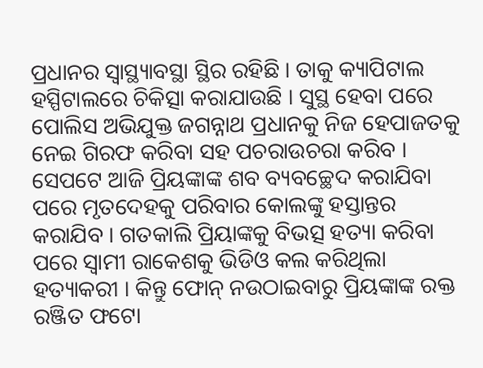ପ୍ରଧାନର ସ୍ୱାସ୍ଥ୍ୟାବସ୍ଥା ସ୍ଥିର ରହିଛି । ତାକୁ କ୍ୟାପିଟାଲ ହସ୍ପିଟାଲରେ ଚିକିତ୍ସା କରାଯାଉଛି । ସୁସ୍ଥ ହେବା ପରେ ପୋଲିସ ଅଭିଯୁକ୍ତ ଜଗନ୍ନାଥ ପ୍ରଧାନକୁ ନିଜ ହେପାଜତକୁ ନେଇ ଗିରଫ କରିବା ସହ ପଚରାଉଚରା କରିବ । ସେପଟେ ଆଜି ପ୍ରିୟଙ୍କାଙ୍କ ଶବ ବ୍ୟବଚ୍ଛେଦ କରାଯିବା ପରେ ମୃତଦେହକୁ ପରିବାର କୋଲଙ୍କୁ ହସ୍ତାନ୍ତର କରାଯିବ । ଗତକାଲି ପ୍ରିୟାଙ୍କକୁ ବିଭତ୍ସ ହତ୍ୟା କରିବା ପରେ ସ୍ୱାମୀ ରାକେଶକୁ ଭିଡିଓ କଲ କରିଥିଲା ହତ୍ୟାକରୀ । କିନ୍ତୁ ଫୋନ୍ ନଉଠାଇବାରୁ ପ୍ରିୟଙ୍କାଙ୍କ ରକ୍ତ ରଞ୍ଜିତ ଫଟୋ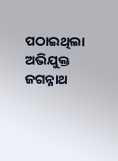ପଠାଇଥିଲା ଅଭିଯୁକ୍ତ ଜଗନ୍ନାଥ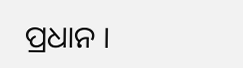ପ୍ରଧାନ ।